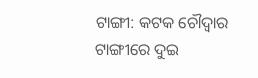ଟାଙ୍ଗୀ: କଟକ ଚୌଦ୍ୱାର ଟାଙ୍ଗୀରେ ଦୁଇ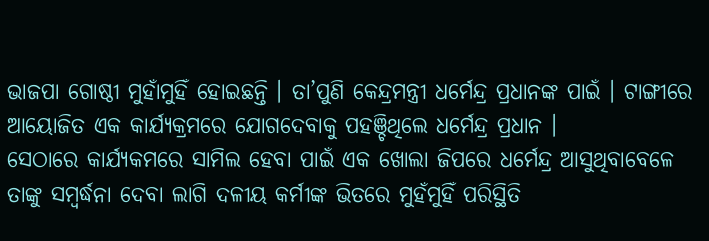ଭାଜପା ଗୋଷ୍ଠୀ ମୁହାଁମୁହିଁ ହୋଇଛନ୍ତି । ତା’ପୁଣି କେନ୍ଦ୍ରମନ୍ତ୍ରୀ ଧର୍ମେନ୍ଦ୍ର ପ୍ରଧାନଙ୍କ ପାଇଁ । ଟାଙ୍ଗୀରେ ଆୟୋଜିତ ଏକ କାର୍ଯ୍ୟକ୍ରମରେ ଯୋଗଦେବାକୁ ପହଞ୍ଚିଥିଲେ ଧର୍ମେନ୍ଦ୍ର ପ୍ରଧାନ ।
ସେଠାରେ କାର୍ଯ୍ୟକମରେ ସାମିଲ ହେବା ପାଇଁ ଏକ ଖୋଲା ଜିପରେ ଧର୍ମେନ୍ଦ୍ର ଆସୁଥିବାବେଳେ ତାଙ୍କୁ ସମ୍ବର୍ଦ୍ଧନା ଦେବା ଲାଗି ଦଳୀୟ କର୍ମୀଙ୍କ ଭିତରେ ମୁହଁମୁହିଁ ପରିସ୍ଥିତି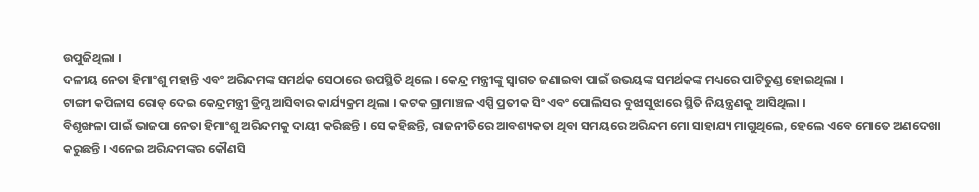ଉପୁଜିଥିଲା ।
ଦଳୀୟ ନେତା ହିମାଂଶୁ ମହାନ୍ତି ଏବଂ ଅରିନ୍ଦମଙ୍କ ସମର୍ଥକ ସେଠାରେ ଉପସ୍ଥିତି ଥିଲେ । କେନ୍ଦ୍ର ମନ୍ତ୍ରୀଙ୍କୁ ସ୍ୱାଗତ ଜଣାଇବା ପାଇଁ ଉଭୟଙ୍କ ସମର୍ଥକଙ୍କ ମଧ୍ୟରେ ପାଟିତୁଣ୍ଡ ହୋଇଥିଲା ।
ଟାଙ୍ଗୀ କପିଳାସ ରୋଡ୍ ଦେଇ କେନ୍ଦ୍ରମନ୍ତ୍ରୀ ଡ୍ରିମ୍ସ ଆସିବାର କାର୍ଯ୍ୟକ୍ରମ ଥିଲା । କଟକ ଗ୍ରାମାଞ୍ଚଳ ଏସ୍ପି ପ୍ରତୀକ ସିଂ ଏବଂ ପୋଲିସର ବୁଝାସୁଝାରେ ସ୍ଥିତି ନିୟନ୍ତ୍ରଣକୁ ଆସିଥିଲା ।
ବିଶୃଙ୍ଖଳା ପାଇଁ ଭାଜପା ନେତା ହିମାଂଶୁ ଅରିନ୍ଦମକୁ ଦାୟୀ କରିଛନ୍ତି । ସେ କହିଛନ୍ତି, ରାଜନୀତିରେ ଆବଶ୍ୟକତା ଥିବା ସମୟରେ ଅରିନ୍ଦମ ମୋ ସାହାଯ୍ୟ ମାଗୁଥିଲେ, ହେଲେ ଏବେ ମୋତେ ଅଣଦେଖା କରୁଛନ୍ତି । ଏନେଇ ଅରିନ୍ଦମଙ୍କର କୌଣସି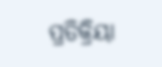ପ୍ରତିକ୍ରିୟା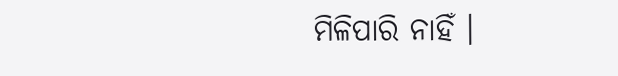ମିଳିପାରି ନାହିଁ ।